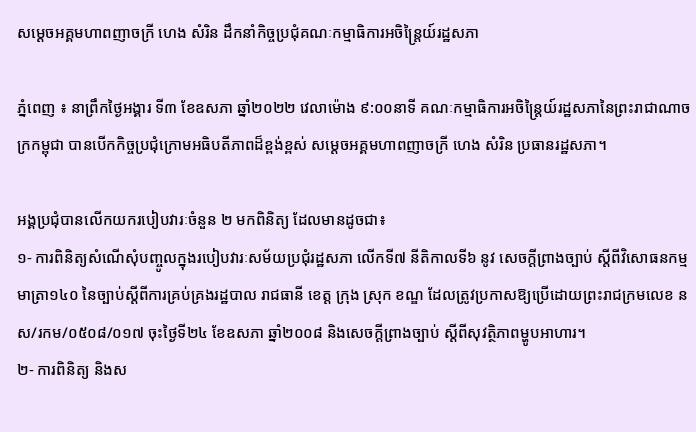សម្ដេចអគ្គមហាពញាចក្រី ហេង សំរិន ដឹកនាំកិច្ចប្រជុំគណៈកម្មាធិការអចិន្ត្រៃយ៍រដ្ឋសភា

ភ្នំពេញ ៖ នាព្រឹកថ្ងៃអង្គារ ទី៣ ខែឧសភា ឆ្នាំ២០២២ វេលាម៉ោង ៩:០០នាទី គណៈកម្មាធិការអចិន្ត្រៃយ៍រដ្ឋសភានៃព្រះរាជាណាចក្រកម្ពុជា បានបើកកិច្ចប្រជុំក្រោមអធិបតីភាពដ៏ខ្ពង់ខ្ពស់ សម្ដេចអគ្គមហាពញាចក្រី ហេង សំរិន ប្រធានរដ្ឋសភា។

អង្គប្រជុំបានលើកយករបៀបវារៈចំនួន ២ មកពិនិត្យ ដែលមានដូចជា៖
១- ការពិនិត្យសំណើសុំបញ្ចូលក្នុងរបៀបវារៈសម័យប្រជុំរដ្ឋសភា លើកទី៧ នីតិកាលទី៦ នូវ សេចក្តីព្រាងច្បាប់ ស្តីពីវិសោធនកម្មមាត្រា១៤០ នៃច្បាប់ស្តីពីការគ្រប់គ្រងរដ្ឋបាល រាជធានី ខេត្ត ក្រុង ស្រុក ខណ្ឌ ដែលត្រូវប្រកាសឱ្យប្រើដោយព្រះរាជក្រមលេខ នស/រកម/០៥០៨/០១៧ ចុះថ្ងៃទី២៤ ខែឧសភា ឆ្នាំ២០០៨ និងសេចក្តីព្រាងច្បាប់ ស្តីពីសុវត្ថិភាពម្ហូបអាហារ។
២- ការពិនិត្យ និងស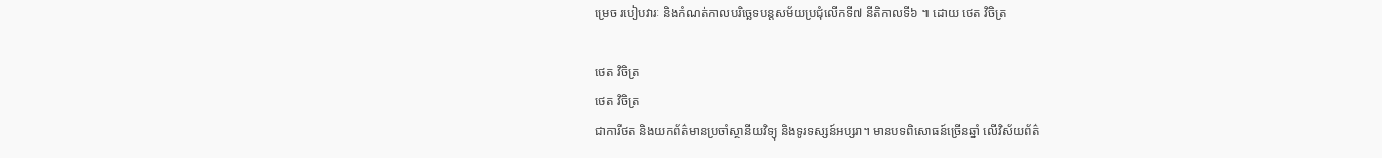ម្រេច របៀបវារៈ និងកំណត់កាលបរិច្ឆេទបន្តសម័យប្រជុំលេីកទី៧ នីតិកាលទី៦ ៕ ដោយ ថេត វិចិត្រ

ថេត វិចិត្រ
ថេត វិចិត្រ
ជាការីថត និងយកព័ត៌មានប្រចាំស្ថានីយវិទ្យុ និងទូរទស្សន៍អប្សរា។ មានបទពិសោធន៍ច្រើនឆ្នាំ លើវិស័យព័ត៌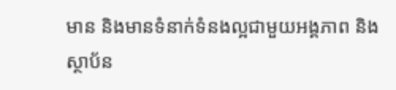មាន និងមានទំនាក់ទំនងល្អជាមួយអង្គភាព និង ស្ថាប័ន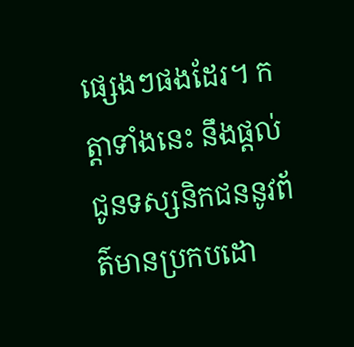ផ្សេងៗផងដែរ។ កត្តាទាំងនេះ នឹងផ្ដល់ជូនទស្សនិកជននូវព័ត៌មានប្រកបដោ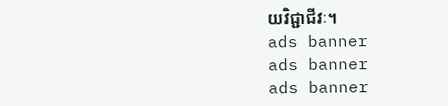យវិជ្ជាជីវៈ។
ads banner
ads banner
ads banner